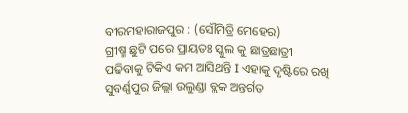ବୀରମହାରାଜପୁର : (ସୌମିତ୍ରି ମେହେର)
ଗ୍ରୀଷ୍ମ ଛୁଟି ପରେ ପ୍ରାୟତଃ ସ୍କୁଲ କୁ ଛାତ୍ରଛାତ୍ରୀ ପଢିବାକୁ ଟିକିଏ କମ ଆସିଥନ୍ତି I ଏହାକୁ ଦୃଷ୍ଟିରେ ରଖି ସୁବର୍ଣ୍ଣପୁର ଜିଲ୍ଲା ଉଲୁଣ୍ଡା ବ୍ଲକ ଅନ୍ତର୍ଗତ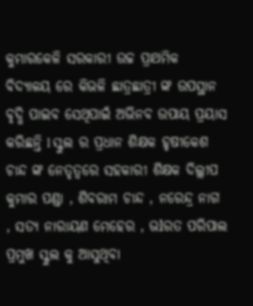କୁମାରକେଳି ସରକାରୀ ଉଚ୍ଚ ପ୍ରାଥମିକ ବିଦ୍ୟାଳୟ ରେ କିଭଳି ଛାତ୍ରଛାତ୍ରୀ ଙ୍କ ଉପସ୍ଥାନ ବୃଦ୍ଧି ପାଇବ ସେଥିପାଇଁ ଅଭିନବ ଉପାୟ ପ୍ରୟାସ କରିଛନ୍ତି l ସ୍କୁଲ ର ପ୍ରଧାନ ଶିକ୍ଷକ ହୃଷୀକେଶ ଚାନ୍ଦ ଙ୍କ ନେତୃତ୍ଵରେ ସହକାରୀ ଶିକ୍ଷକ ଦିଲ୍ଲୀପ କୁମାର ପଣ୍ଡା , ଶିବରାମ ଚାନ୍ଦ , ନରେନ୍ଦ୍ର ନାଗ , ସତ୍ୟ ନାରାୟଣ ମେହେର , ଭlରତ ପରିପାଲ ପ୍ରମୁଖ ସ୍କୁଲ କୁ ଆସୁଥିବା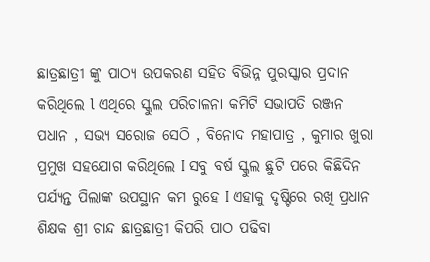ଛାତ୍ରଛାତ୍ରୀ ଙ୍କୁ ପାଠ୍ୟ ଉପକରଣ ସହିତ ବିଭିନ୍ନ ପୁରସ୍କାର ପ୍ରଦାନ କରିଥିଲେ l ଏଥିରେ ସ୍କୁଲ ପରିଚାଳନା କମିଟି ସଭାପତି ରଞ୍ଜନ ପଧାନ , ସଭ୍ୟ ସରୋଜ ସେଠି , ବିନୋଦ ମହାପାତ୍ର , କୁମାର ଖୁରା ପ୍ରମୁଖ ସହଯୋଗ କରିଥିଲେ I ସବୁ ବର୍ଷ ସ୍କୁଲ ଛୁଟି ପରେ କିଛିଦିନ ପର୍ଯ୍ୟନ୍ତ ପିଲାଙ୍କ ଉପସ୍ଥାନ କମ ରୁହେ I ଏହାକୁ ଦୃଷ୍ଟିରେ ରଖି ପ୍ରଧାନ ଶିକ୍ଷକ ଶ୍ରୀ ଚାନ୍ଦ ଛାତ୍ରଛାତ୍ରୀ କିପରି ପାଠ ପଢିବା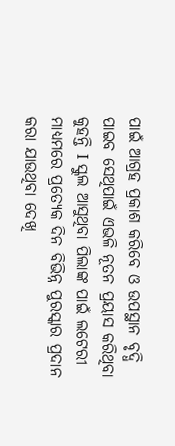ପାଇଁ ଆଗ୍ରହ ପ୍ରକାଶ କରିବେ ଓ ଉପସ୍ଥାନ ବୃଦ୍ଧି ପାଇବ ସେଥିପାଇଁ ଏଭଳି ନୂତନ ପ୍ରୟାସ କରିଥିବା କୁହନ୍ତି I ସ୍କୁଲ ଆସୁଥିବା ପିଲାଙ୍କ ପାଇଁ ଲଟେରୀ ମାଧ୍ୟମରେ ପ୍ରତ୍ୟେକ ଦିନ ବିଭିନ୍ନ ପୁରସ୍କାର ପ୍ରଦାନ କରା ଯାଉଥିବା ଦେଖି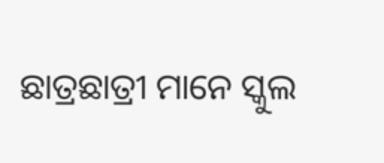ଛାତ୍ରଛାତ୍ରୀ ମାନେ ସ୍କୁଲ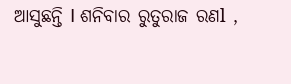ଆସୁଛନ୍ତି I ଶନିବାର ରୁତୁରାଜ ରଣl ,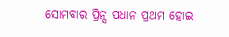ସୋମବାର ପ୍ରିନ୍ସ ପଧାନ ପ୍ରଥମ ହୋଇ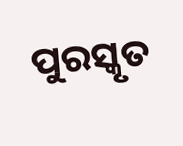ପୁରସ୍କୃତ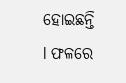ହୋଇଛନ୍ତି l ଫଳରେ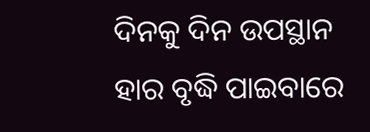ଦିନକୁ ଦିନ ଉପସ୍ଥାନ ହାର ବୃଦ୍ଧି ପାଇବାରେ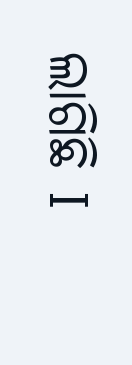ଲାଗିଛି I